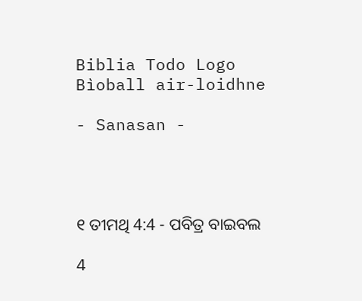Biblia Todo Logo
Bìoball air-loidhne

- Sanasan -




୧ ତୀମଥି 4:4 - ପବିତ୍ର ବାଇବଲ

4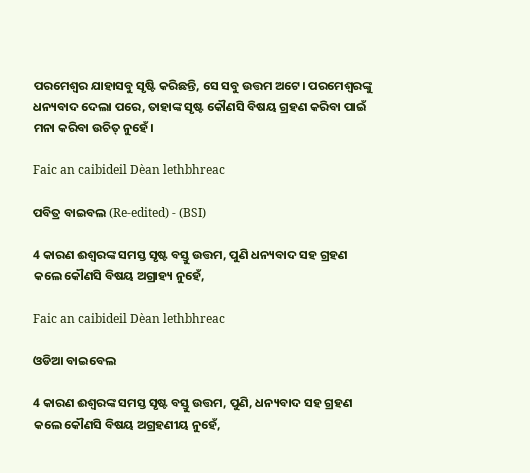ପରମେଶ୍ୱର ଯାହାସବୁ ସୃଷ୍ଟି କରିଛନ୍ତି, ସେ ସବୁ ଉତ୍ତମ ଅଟେ। ପରମେଶ୍ୱରଙ୍କୁ ଧନ୍ୟବାଦ ଦେଲା ପରେ, ତାହାଙ୍କ ସୃଷ୍ଟ କୌଣସି ବିଷୟ ଗ୍ରହଣ କରିବା ପାଇଁ ମନା କରିବା ଉଚିତ୍ ନୁହେଁ।

Faic an caibideil Dèan lethbhreac

ପବିତ୍ର ବାଇବଲ (Re-edited) - (BSI)

4 କାରଣ ଈଶ୍ଵରଙ୍କ ସମସ୍ତ ସୃଷ୍ଟ ବସ୍ତୁ ଉତ୍ତମ, ପୁଣି ଧନ୍ୟବାଦ ସହ ଗ୍ରହଣ କଲେ କୌଣସି ବିଷୟ ଅଗ୍ରାହ୍ୟ ନୁହେଁ,

Faic an caibideil Dèan lethbhreac

ଓଡିଆ ବାଇବେଲ

4 କାରଣ ଈଶ୍ୱରଙ୍କ ସମସ୍ତ ସୃଷ୍ଟ ବସ୍ତୁ ଉତ୍ତମ, ପୁଣି, ଧନ୍ୟବାଦ ସହ ଗ୍ରହଣ କଲେ କୌଣସି ବିଷୟ ଅଗ୍ରହଣୀୟ ନୁହେଁ,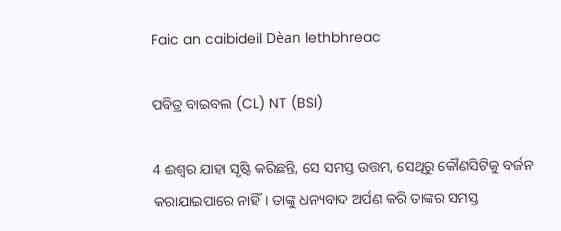Faic an caibideil Dèan lethbhreac

ପବିତ୍ର ବାଇବଲ (CL) NT (BSI)

4 ଈଶ୍ୱର ଯାହା ସୃଷ୍ଟି କରିଛନ୍ତି, ସେ ସମସ୍ତ ଉତ୍ତମ, ସେଥିରୁ କୌଣସିଟିକୁ ବର୍ଜନ କରାଯାଇପାରେ ନାହିଁ। ତାଙ୍କୁ ଧନ୍ୟବାଦ ଅର୍ପଣ କରି ତାଙ୍କର ସମସ୍ତ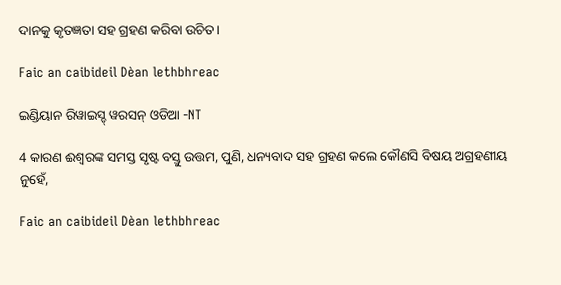ଦାନକୁ କୃତଜ୍ଞତା ସହ ଗ୍ରହଣ କରିବା ଉଚିତ।

Faic an caibideil Dèan lethbhreac

ଇଣ୍ଡିୟାନ ରିୱାଇସ୍ଡ୍ ୱରସନ୍ ଓଡିଆ -NT

4 କାରଣ ଈଶ୍ବରଙ୍କ ସମସ୍ତ ସୃଷ୍ଟ ବସ୍ତୁ ଉତ୍ତମ, ପୁଣି, ଧନ୍ୟବାଦ ସହ ଗ୍ରହଣ କଲେ କୌଣସି ବିଷୟ ଅଗ୍ରହଣୀୟ ନୁହେଁ,

Faic an caibideil Dèan lethbhreac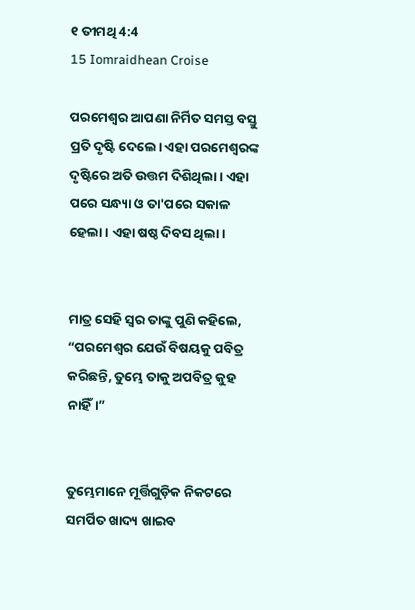୧ ତୀମଥି 4:4
15 Iomraidhean Croise

ପରମେଶ୍ୱର ଆପଣା ନିର୍ମିତ ସମସ୍ତ ବସ୍ତୁ ପ୍ରତି ଦୃଷ୍ଟି ଦେଲେ। ଏହା ପରମେଶ୍ୱରଙ୍କ ଦୃଷ୍ଟିରେ ଅତି ଉତ୍ତମ ଦିଶିଥିଲା। ଏହା ପରେ ସନ୍ଧ୍ୟା ଓ ତା'ପରେ ସକାଳ ହେଲା। ଏହା ଷଷ୍ଠ ଦିବସ ଥିଲା।


ମାତ୍ର ସେହି ସ୍ୱର ତାଙ୍କୁ ପୁଣି କହିଲେ, “ପରମେଶ୍ୱର ଯେଉଁ ବିଷୟକୁ ପବିତ୍ର କରିଛନ୍ତି, ତୁମ୍ଭେ ତାକୁ ଅପବିତ୍ର କୁହ ନାହିଁ।”


ତୁମ୍ଭେମାନେ ମୂର୍ତ୍ତିଗୁଡ଼ିକ ନିକଟରେ ସମର୍ପିତ ଖାଦ୍ୟ ଖାଇବ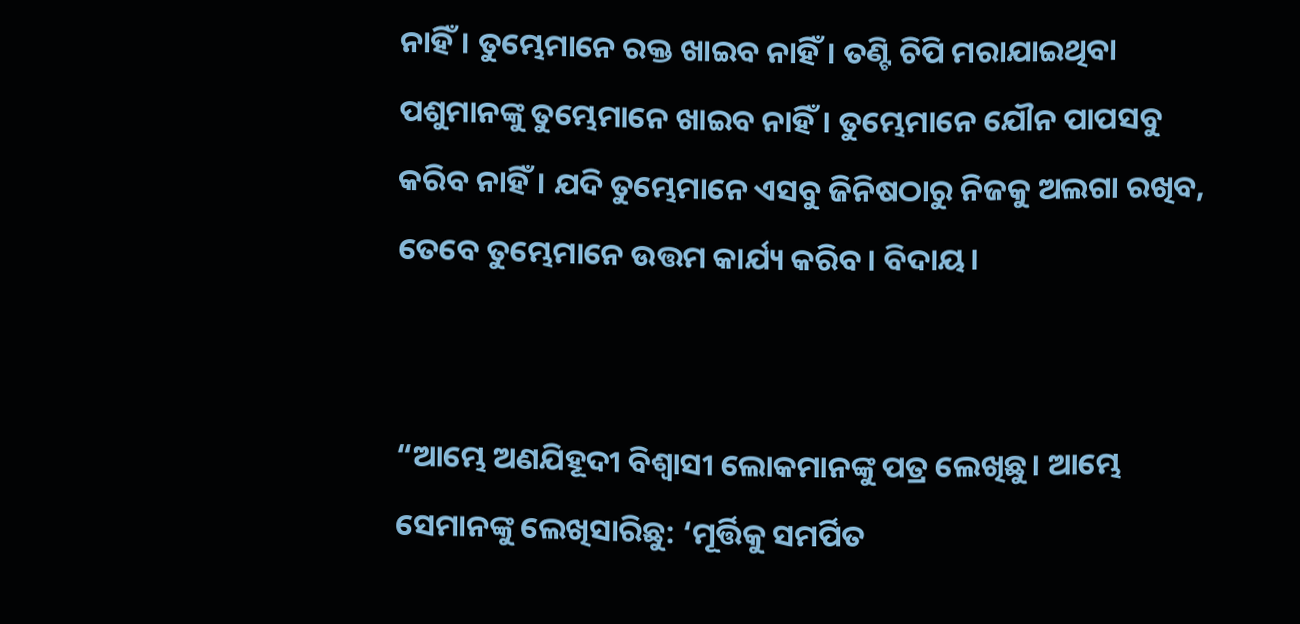ନାହିଁ। ତୁମ୍ଭେମାନେ ରକ୍ତ ଖାଇବ ନାହିଁ। ତଣ୍ଟି ଚିପି ମରାଯାଇଥିବା ପଶୁମାନଙ୍କୁ ତୁମ୍ଭେମାନେ ଖାଇବ ନାହିଁ। ତୁମ୍ଭେମାନେ ଯୌନ ପାପସବୁ କରିବ ନାହିଁ। ଯଦି ତୁମ୍ଭେମାନେ ଏସବୁ ଜିନିଷଠାରୁ ନିଜକୁ ଅଲଗା ରଖିବ, ତେବେ ତୁମ୍ଭେମାନେ ଉତ୍ତମ କାର୍ଯ୍ୟ କରିବ। ବିଦାୟ।


“ଆମ୍ଭେ ଅଣଯିହୂଦୀ ବିଶ୍ୱାସୀ ଲୋକମାନଙ୍କୁ ପତ୍ର ଲେଖିଛୁ। ଆମ୍ଭେ ସେମାନଙ୍କୁ ଲେଖିସାରିଛୁ: ‘ମୂର୍ତ୍ତିକୁ ସମର୍ପିତ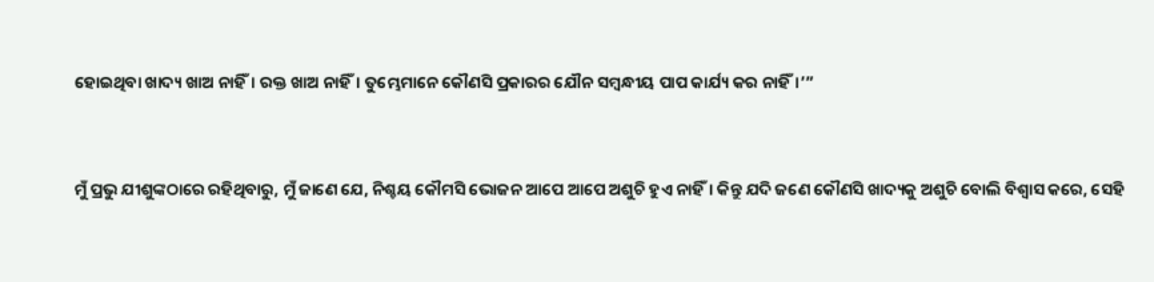ହୋଇଥିବା ଖାଦ୍ୟ ଖାଅ ନାହିଁ। ରକ୍ତ ଖାଅ ନାହିଁ। ତୁମ୍ଭେମାନେ କୌଣସି ପ୍ରକାରର ଯୌନ ସମ୍ବନ୍ଧୀୟ ପାପ କାର୍ଯ୍ୟ କର ନାହିଁ।’”


ମୁଁ ପ୍ରଭୁ ଯୀଶୁଙ୍କଠାରେ ରହିଥିବାରୁ, ମୁଁ ଜାଣେ ଯେ, ନିଶ୍ଚୟ କୌମସି ଭୋଜନ ଆପେ ଆପେ ଅଶୁଚି ହୁଏ ନାହିଁ। କିନ୍ତୁ ଯଦି ଜଣେ କୌଣସି ଖାଦ୍ୟକୁ ଅଶୁଚି ବୋଲି ବିଶ୍ୱାସ କରେ, ସେହି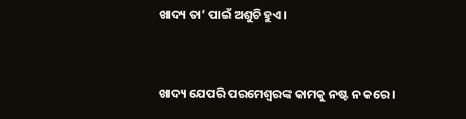ଖାଦ୍ୟ ତା’ ପାଇଁ ଅଶୁଚି ହୁଏ।


ଖାଦ୍ୟ ଯେପରି ପରମେଶ୍ୱରଙ୍କ କାମକୁ ନଷ୍ଟ ନ କରେ।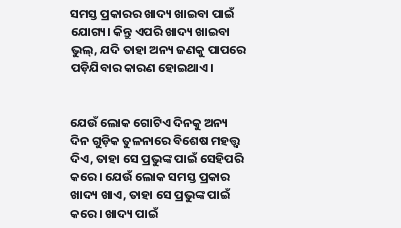ସମସ୍ତ ପ୍ରକାରର ଖାଦ୍ୟ ଖାଇବା ପାଇଁ ଯୋଗ୍ୟ। କିନ୍ତୁ ଏପରି ଖାଦ୍ୟ ଖାଇବା ଭୁଲ୍, ଯଦି ତାହା ଅନ୍ୟ ଜଣକୁ ପାପରେ ପଡ଼ିଯିବାର କାରଣ ହୋଇଥାଏ।


ଯେଉଁ ଲୋକ ଗୋଟିଏ ଦିନକୁ ଅନ୍ୟ ଦିନ ଗୁଡ଼ିକ ତୁଳନାରେ ବିଶେଷ ମହତ୍ତ୍ୱ ଦିଏ, ତାହା ସେ ପ୍ରଭୁଙ୍କ ପାଇଁ ସେହିପରି କରେ। ଯେଉଁ ଲୋକ ସମସ୍ତ ପ୍ରକାର ଖାଦ୍ୟ ଖାଏ, ତାହା ସେ ପ୍ରଭୁଙ୍କ ପାଇଁ କରେ। ଖାଦ୍ୟ ପାଇଁ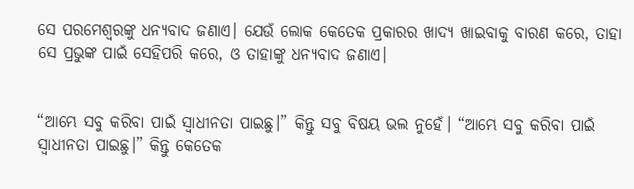ସେ ପରମେଶ୍ୱରଙ୍କୁ ଧନ୍ୟବାଦ ଜଣାଏ। ଯେଉଁ ଲୋକ କେତେକ ପ୍ରକାରର ଖାଦ୍ୟ ଖାଇବାକୁ ବାରଣ କରେ, ତାହା ସେ ପ୍ରଭୁଙ୍କ ପାଇଁ ସେହିପରି କରେ, ଓ ତାହାଙ୍କୁ ଧନ୍ୟବାଦ ଜଣାଏ।


“ଆମ୍ଭେ ସବୁ କରିବା ପାଇଁ ସ୍ୱାଧୀନତା ପାଇଛୁ।” କିନ୍ତୁ ସବୁ ବିଷୟ ଭଲ ନୁହେଁ। “ଆମ୍ଭେ ସବୁ କରିବା ପାଇଁ ସ୍ୱାଧୀନତା ପାଇଛୁ।” କିନ୍ତୁ କେତେକ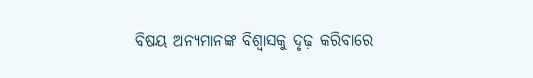ବିଷୟ ଅନ୍ୟମାନଙ୍କ ବିଶ୍ୱାସକୁ ଦୃଢ଼ କରିବାରେ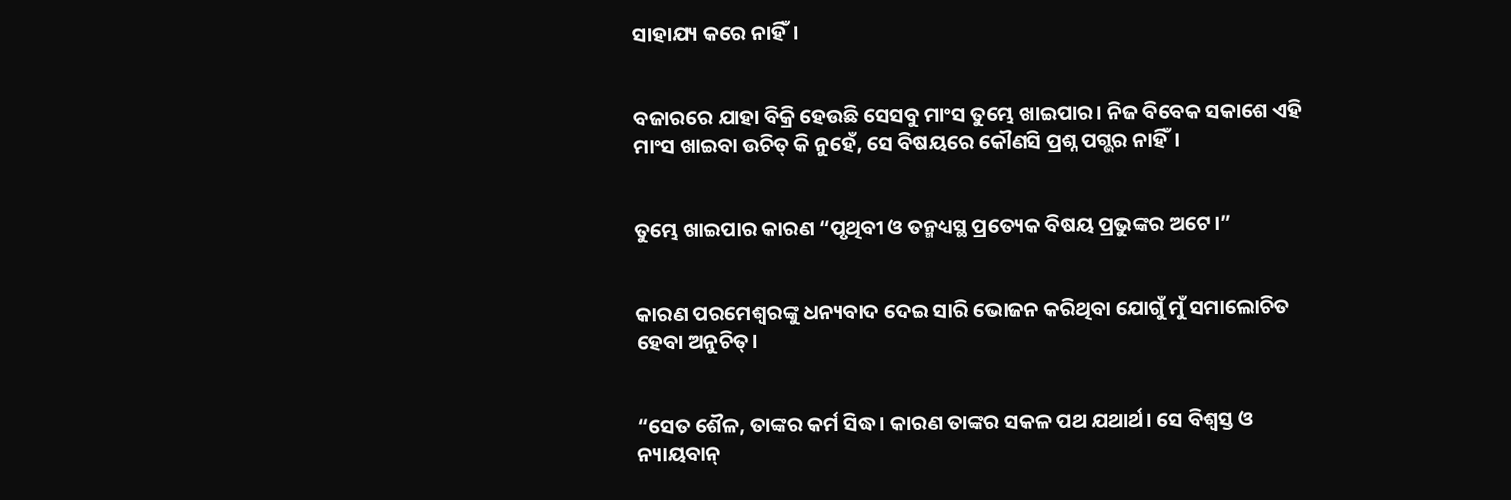ସାହାଯ୍ୟ କରେ ନାହିଁ।


ବଜାରରେ ଯାହା ବିକ୍ରି ହେଉଛି ସେସବୁ ମାଂସ ତୁମ୍ଭେ ଖାଇପାର। ନିଜ ବିବେକ ସକାଶେ ଏହି ମାଂସ ଖାଇବା ଉଚିତ୍ କି ନୁହେଁ, ସେ ବିଷୟରେ କୌଣସି ପ୍ରଶ୍ନ ପଗ୍ଭର ନାହିଁ।


ତୁମ୍ଭେ ଖାଇପାର କାରଣ “ପୃଥିବୀ ଓ ତନ୍ମଧ୍ୟସ୍ଥ ପ୍ରତ୍ୟେକ ବିଷୟ ପ୍ରଭୁଙ୍କର ଅଟେ।”


କାରଣ ପରମେଶ୍ୱରଙ୍କୁ ଧନ୍ୟବାଦ ଦେଇ ସାରି ଭୋଜନ କରିଥିବା ଯୋଗୁଁ ମୁଁ ସମାଲୋଚିତ ହେବା ଅନୁଚିତ୍।


“ସେତ ଶୈଳ, ତାଙ୍କର କର୍ମ ସିଦ୍ଧ। କାରଣ ତାଙ୍କର ସକଳ ପଥ ଯଥାର୍ଥ। ସେ ବିଶ୍ୱସ୍ତ ଓ ନ୍ୟାୟବାନ୍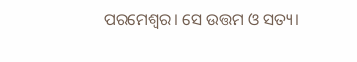ପରମେଶ୍ୱର। ସେ ଉତ୍ତମ ଓ ସତ୍ୟ।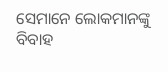ସେମାନେ ଲୋକମାନଙ୍କୁ ବିବାହ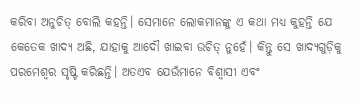କରିବା ଅନୁଚିତ୍ ବୋଲି କହନ୍ତି। ସେମାନେ ଲୋକମାନଙ୍କୁ ଏ କଥା ମଧ୍ୟ କୁହନ୍ତି ଯେ କେତେକ ଖାଦ୍ୟ ଅଛି, ଯାହାକୁ ଆଦୌ ଖାଇବା ଉଚିତ୍ ନୁହେଁ। କିନ୍ତୁ ସେ ଖାଦ୍ୟଗୁଡ଼ିକୁ ପରମେଶ୍ୱର ସୃଷ୍ଟି କରିଛନ୍ତି। ଅତଏବ ଯେଉଁମାନେ ବିଶ୍ୱାସୀ ଏବଂ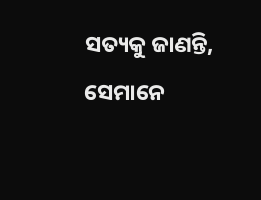ସତ୍ୟକୁ ଜାଣନ୍ତି, ସେମାନେ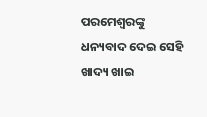ପରମେଶ୍ୱରଙ୍କୁ ଧନ୍ୟବାଦ ଦେଇ ସେହି ଖାଦ୍ୟ ଖାଇ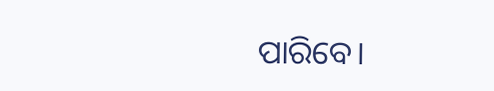ପାରିବେ।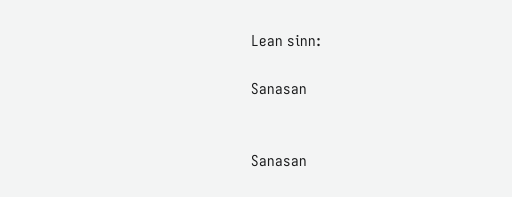Lean sinn:

Sanasan


Sanasan